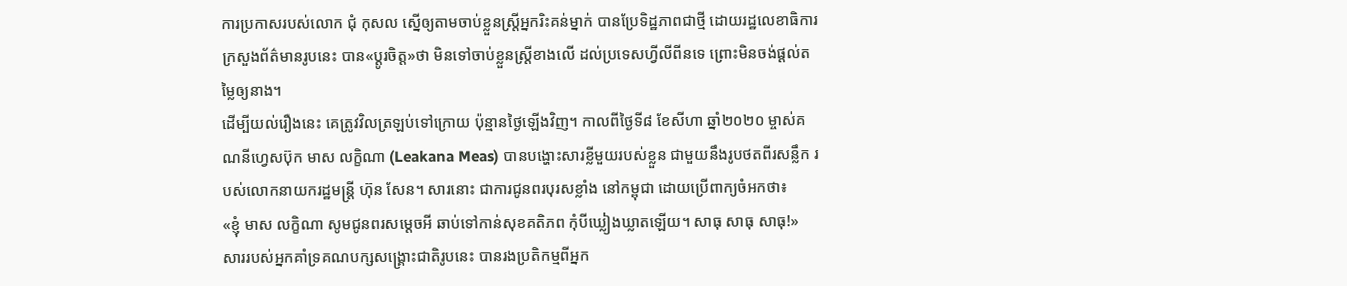ការប្រកាសរបស់លោក ជុំ កុសល ស្នើឲ្យតាមចាប់ខ្លួនស្ត្រីអ្នករិះគន់ម្នាក់ បានប្រែទិដ្ឋភាពជាថ្មី ដោយរដ្ឋលេខាធិការក្រសួងព័ត៌មានរូបនេះ បាន«ប្ដូរចិត្ត»ថា មិនទៅចាប់ខ្លួនស្ត្រីខាងលើ ដល់ប្រទេសហ្វីលីពីនទេ ព្រោះមិនចង់ផ្ដល់តម្លៃឲ្យនាង។
ដើម្បីយល់រឿងនេះ គេត្រូវវិលត្រឡប់ទៅក្រោយ ប៉ុន្មានថ្ងៃឡើងវិញ។ កាលពីថ្ងៃទី៨ ខែសីហា ឆ្នាំ២០២០ ម្ចាស់គណនីហ្វេសប៊ុក មាស លក្ខិណា (Leakana Meas) បានបង្ហោះសារខ្លីមួយរបស់ខ្លួន ជាមួយនឹងរូបថតពីរសន្លឹក របស់លោកនាយករដ្ឋមន្ត្រី ហ៊ុន សែន។ សារនោះ ជាការជូនពរបុរសខ្លាំង នៅកម្ពុជា ដោយប្រើពាក្យចំអកថា៖
«ខ្ញុំ មាស លក្ខិណា សូមជូនពរសម្តេចអី ឆាប់ទៅកាន់សុខគតិភព កុំបីឃ្លៀងឃ្លាតឡើយ។ សាធុ សាធុ សាធុ!»
សាររបស់អ្នកគាំទ្រគណបក្សសង្គ្រោះជាតិរូបនេះ បានរងប្រតិកម្មពីអ្នក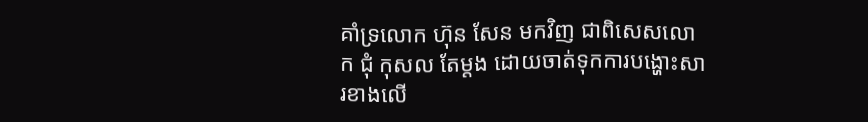គាំទ្រលោក ហ៊ុន សែន មកវិញ ជាពិសេសលោក ជុំ កុសល តែម្ដង ដោយចាត់ទុកការបង្ហោះសារខាងលើ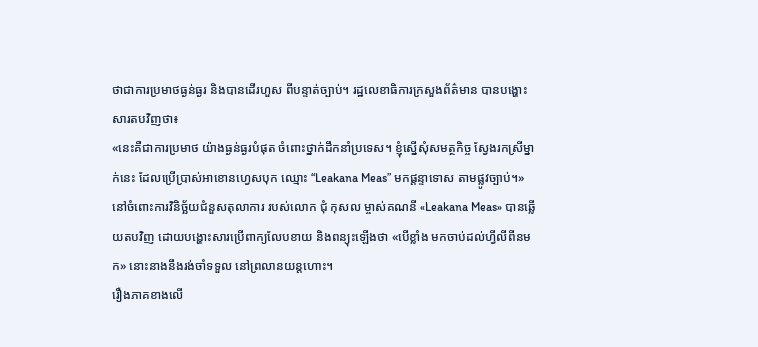ថាជាការប្រមាថធ្ងន់ធ្ងរ និងបានដើរហួស ពីបន្ទាត់ច្បាប់។ រដ្ឋលេខាធិការក្រសួងព័ត៌មាន បានបង្ហោះសារតបវិញថា៖
«នេះគឺជាការប្រមាថ យ៉ាងធ្ងន់ធ្ងរបំផុត ចំពោះថ្នាក់ដឹកនាំប្រទេស។ ខ្ញុំស្នើសុំសមត្ថកិច្ច ស្វែងរកស្រីម្នាក់នេះ ដែលប្រើប្រាស់អាខោនហ្វេសបុក ឈ្មោះ “Leakana Meas” មកផ្តន្ទាទោស តាមផ្លូវច្បាប់។»
នៅចំពោះការវិនិច្ឆ័យជំនួសតុលាការ របស់លោក ជុំ កុសល ម្ចាស់គណនី «Leakana Meas» បានឆ្លើយតបវិញ ដោយបង្ហោះសារប្រើពាក្យលែបខាយ និងពន្យុះឡើងថា «បើខ្លាំង មកចាប់ដល់ហ្វីលីពីនមក» នោះនាងនឹងរង់ចាំទទួល នៅព្រលានយន្តហោះ។
រឿងភាគខាងលើ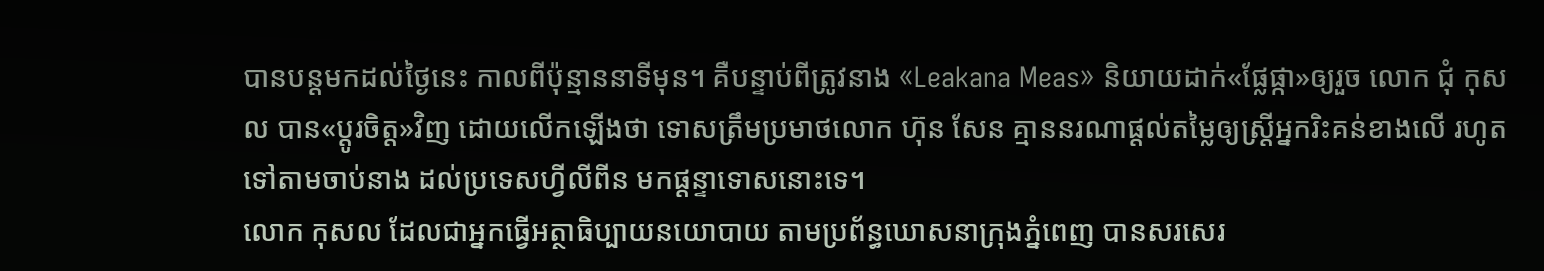បានបន្តមកដល់ថ្ងៃនេះ កាលពីប៉ុន្មាននាទីមុន។ គឺបន្ទាប់ពីត្រូវនាង «Leakana Meas» និយាយដាក់«ផ្លែផ្កា»ឲ្យរួច លោក ជុំ កុសល បាន«ប្ដូរចិត្ត»វិញ ដោយលើកឡើងថា ទោសត្រឹមប្រមាថលោក ហ៊ុន សែន គ្មាននរណាផ្ដល់តម្លៃឲ្យស្ត្រីអ្នករិះគន់ខាងលើ រហូតទៅតាមចាប់នាង ដល់ប្រទេសហ្វីលីពីន មកផ្ដន្ទាទោសនោះទេ។
លោក កុសល ដែលជាអ្នកធ្វើអត្ថាធិប្បាយនយោបាយ តាមប្រព័ន្ធឃោសនាក្រុងភ្នំពេញ បានសរសេរ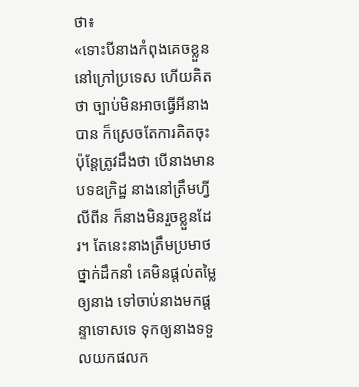ថា៖
«ទោះបីនាងកំពុងគេចខ្លួន នៅក្រៅប្រទេស ហើយគិតថា ច្បាប់មិនអាចធ្វើអីនាងបាន ក៏ស្រេចតែការគិតចុះ ប៉ុន្តែត្រូវដឹងថា បើនាងមានបទឧក្រិដ្ឋ នាងនៅត្រឹមហ្វីលីពីន ក៏នាងមិនរួចខ្លួនដែរ។ តែនេះនាងត្រឹមប្រមាថថ្នាក់ដឹកនាំ គេមិនផ្តល់តម្លៃឲ្យនាង ទៅចាប់នាងមកផ្តន្ទាទោសទេ ទុកឲ្យនាងទទួលយកផលក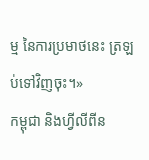ម្ម នៃការប្រមាថនេះ ត្រឡប់ទៅវិញចុះ។»
កម្ពុជា និងហ្វីលីពីន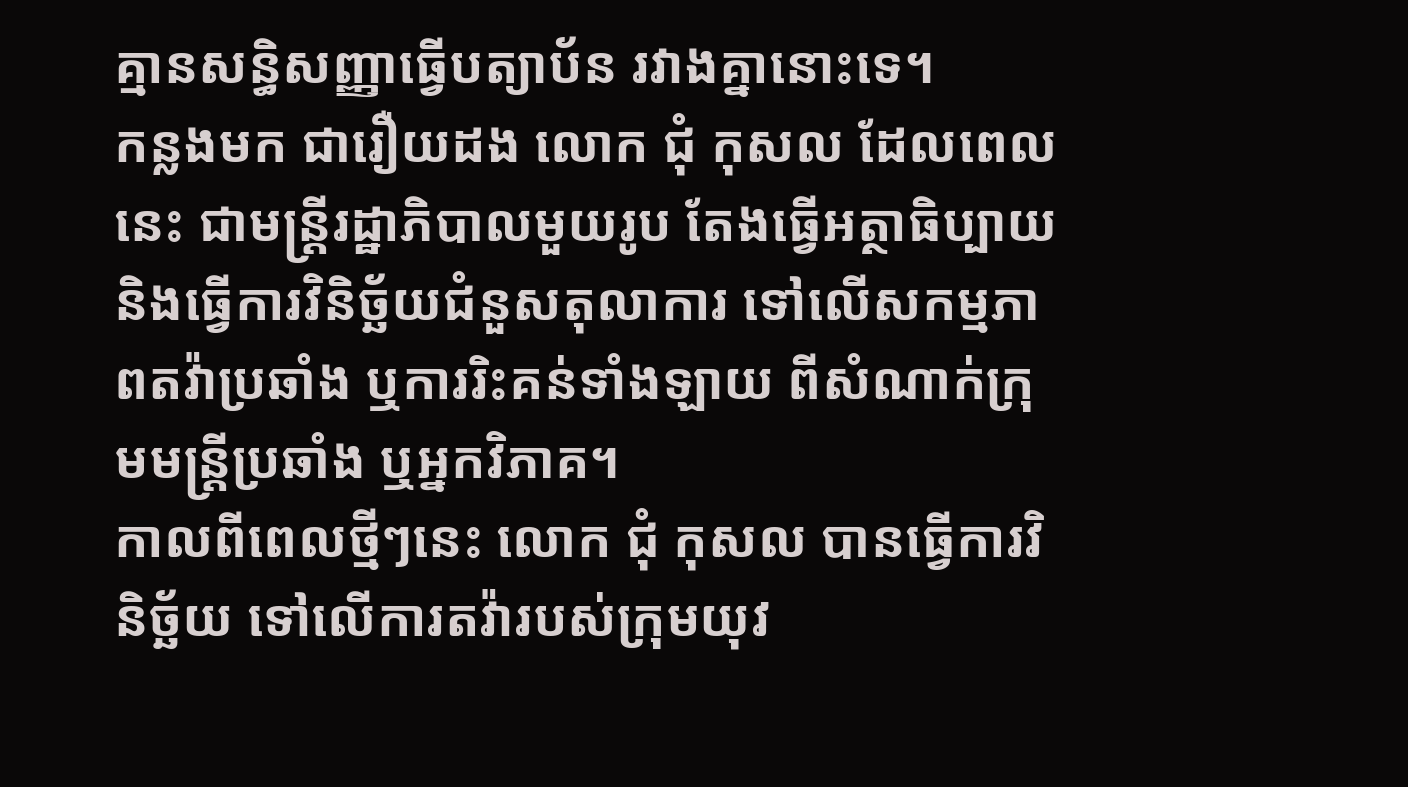គ្មានសន្ធិសញ្ញាធ្វើបត្យាប័ន រវាងគ្នានោះទេ។
កន្លងមក ជារឿយដង លោក ជុំ កុសល ដែលពេលនេះ ជាមន្ត្រីរដ្ឋាភិបាលមួយរូប តែងធ្វើអត្ថាធិប្បាយ និងធ្វើការវិនិច្ឆ័យជំនួសតុលាការ ទៅលើសកម្មភាពតវ៉ាប្រឆាំង ឬការរិះគន់ទាំងឡាយ ពីសំណាក់ក្រុមមន្ត្រីប្រឆាំង ឬអ្នកវិភាគ។
កាលពីពេលថ្មីៗនេះ លោក ជុំ កុសល បានធ្វើការវិនិច្ឆ័យ ទៅលើការតវ៉ារបស់ក្រុមយុវ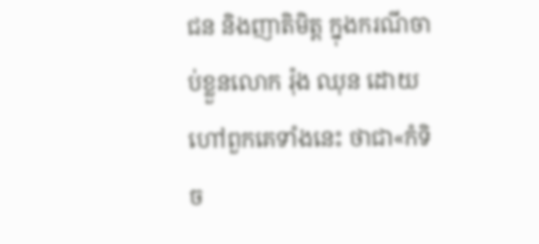ជន និងញាតិមិត្ត ក្នុងករណីចាប់ខ្លួនលោក រ៉ុង ឈុន ដោយហៅពួកគេទាំងនេះ ថាជា«កំទិច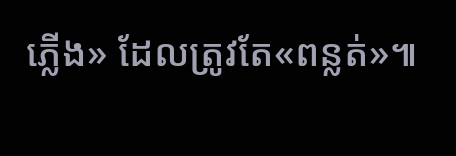ភ្លើង» ដែលត្រូវតែ«ពន្លត់»៕